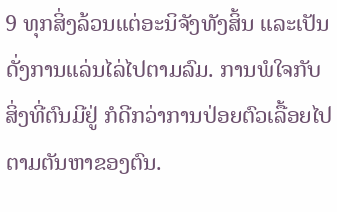9 ທຸກສິ່ງລ້ວນແຕ່ອະນິຈັງທັງສິ້ນ ແລະເປັນດັ່ງການແລ່ນໄລ່ໄປຕາມລົມ. ການພໍໃຈກັບສິ່ງທີ່ຕົນມີຢູ່ ກໍດີກວ່າການປ່ອຍຕົວເລື້ອຍໄປຕາມຕັນຫາຂອງຕົນ.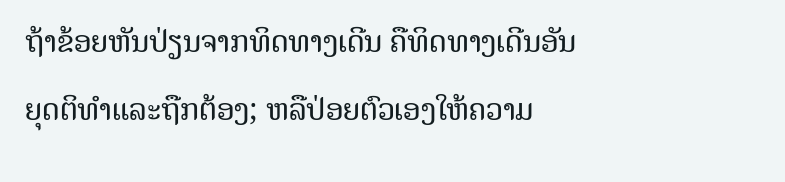ຖ້າຂ້ອຍຫັນປ່ຽນຈາກທິດທາງເດີນ ຄືທິດທາງເດີນອັນຍຸດຕິທຳແລະຖືກຕ້ອງ; ຫລືປ່ອຍຕົວເອງໃຫ້ຄວາມ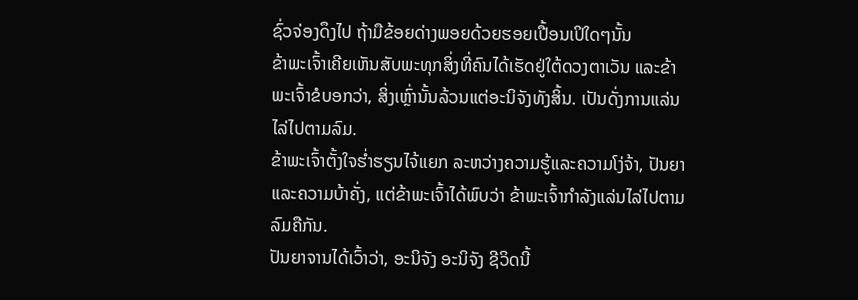ຊົ່ວຈ່ອງດຶງໄປ ຖ້າມືຂ້ອຍດ່າງພອຍດ້ວຍຮອຍເປື້ອນເປິໃດໆນັ້ນ
ຂ້າພະເຈົ້າເຄີຍເຫັນສັບພະທຸກສິ່ງທີ່ຄົນໄດ້ເຮັດຢູ່ໃຕ້ດວງຕາເວັນ ແລະຂ້າພະເຈົ້າຂໍບອກວ່າ, ສິ່ງເຫຼົ່ານັ້ນລ້ວນແຕ່ອະນິຈັງທັງສິ້ນ. ເປັນດັ່ງການແລ່ນໄລ່ໄປຕາມລົມ.
ຂ້າພະເຈົ້າຕັ້ງໃຈຮໍ່າຮຽນໄຈ້ແຍກ ລະຫວ່າງຄວາມຮູ້ແລະຄວາມໂງ່ຈ້າ, ປັນຍາແລະຄວາມບ້າຄັ່ງ, ແຕ່ຂ້າພະເຈົ້າໄດ້ພົບວ່າ ຂ້າພະເຈົ້າກຳລັງແລ່ນໄລ່ໄປຕາມລົມຄືກັນ.
ປັນຍາຈານໄດ້ເວົ້າວ່າ, ອະນິຈັງ ອະນິຈັງ ຊີວິດນີ້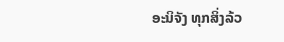ອະນິຈັງ ທຸກສິ່ງລ້ວ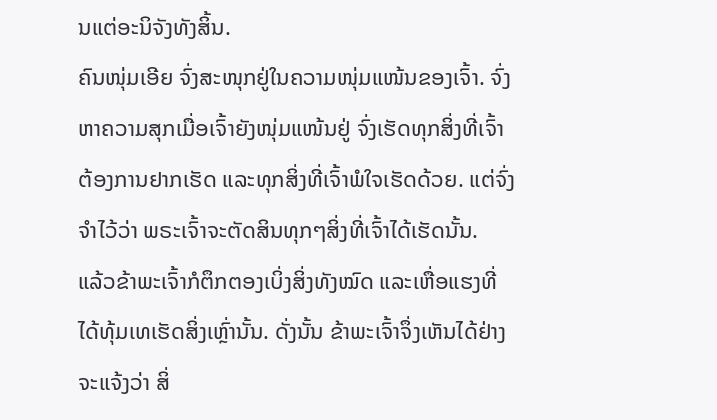ນແຕ່ອະນິຈັງທັງສິ້ນ.
ຄົນໜຸ່ມເອີຍ ຈົ່ງສະໜຸກຢູ່ໃນຄວາມໜຸ່ມແໜ້ນຂອງເຈົ້າ. ຈົ່ງຫາຄວາມສຸກເມື່ອເຈົ້າຍັງໜຸ່ມແໜ້ນຢູ່ ຈົ່ງເຮັດທຸກສິ່ງທີ່ເຈົ້າຕ້ອງການຢາກເຮັດ ແລະທຸກສິ່ງທີ່ເຈົ້າພໍໃຈເຮັດດ້ວຍ. ແຕ່ຈົ່ງຈຳໄວ້ວ່າ ພຣະເຈົ້າຈະຕັດສິນທຸກໆສິ່ງທີ່ເຈົ້າໄດ້ເຮັດນັ້ນ.
ແລ້ວຂ້າພະເຈົ້າກໍຕຶກຕອງເບິ່ງສິ່ງທັງໝົດ ແລະເຫື່ອແຮງທີ່ໄດ້ທຸ້ມເທເຮັດສິ່ງເຫຼົ່ານັ້ນ. ດັ່ງນັ້ນ ຂ້າພະເຈົ້າຈຶ່ງເຫັນໄດ້ຢ່າງຈະແຈ້ງວ່າ ສິ່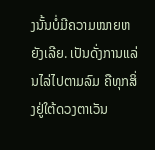ງນັ້ນບໍ່ມີຄວາມໝາຍຫຍັງເລີຍ. ເປັນດັ່ງການແລ່ນໄລ່ໄປຕາມລົມ ຄືທຸກສິ່ງຢູ່ໃຕ້ດວງຕາເວັນ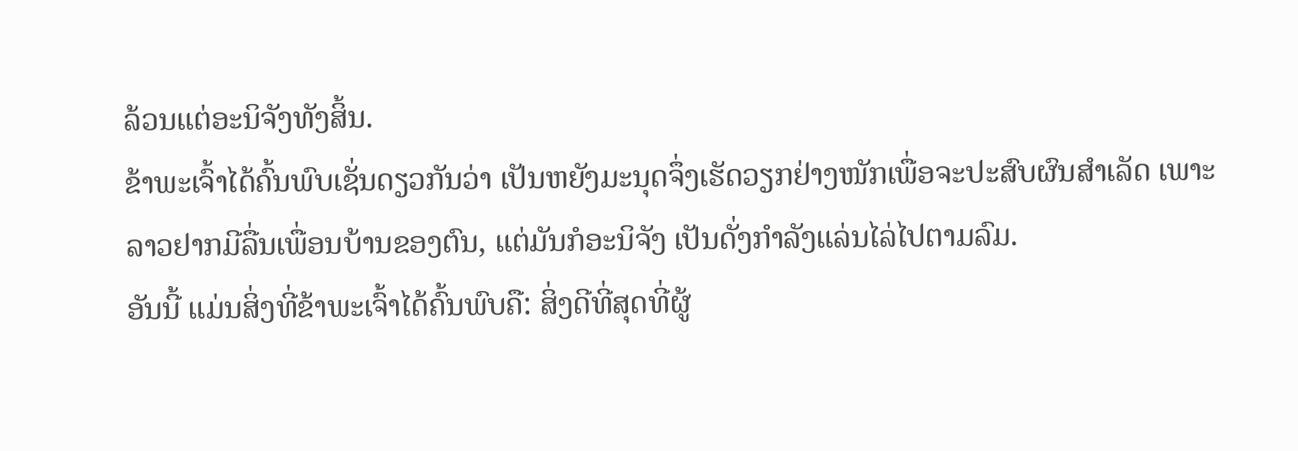ລ້ວນແຕ່ອະນິຈັງທັງສິ້ນ.
ຂ້າພະເຈົ້າໄດ້ຄົ້ນພົບເຊັ່ນດຽວກັນວ່າ ເປັນຫຍັງມະນຸດຈຶ່ງເຮັດວຽກຢ່າງໜັກເພື່ອຈະປະສົບຜົນສຳເລັດ ເພາະລາວຢາກມີລື່ນເພື່ອນບ້ານຂອງຕົນ, ແຕ່ມັນກໍອະນິຈັງ ເປັນດັ່ງກຳລັງແລ່ນໄລ່ໄປຕາມລົມ.
ອັນນີ້ ແມ່ນສິ່ງທີ່ຂ້າພະເຈົ້າໄດ້ຄົ້ນພົບຄື: ສິ່ງດີທີ່ສຸດທີ່ຜູ້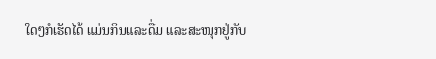ໃດໆກໍເຮັດໄດ້ ແມ່ນກິນແລະດື່ມ ແລະສະໜຸກຢູ່ກັບ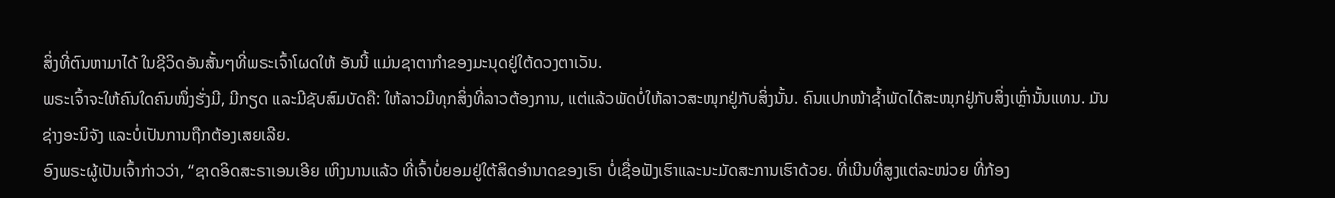ສິ່ງທີ່ຕົນຫາມາໄດ້ ໃນຊີວິດອັນສັ້ນໆທີ່ພຣະເຈົ້າໂຜດໃຫ້ ອັນນີ້ ແມ່ນຊາຕາກຳຂອງມະນຸດຢູ່ໃຕ້ດວງຕາເວັນ.
ພຣະເຈົ້າຈະໃຫ້ຄົນໃດຄົນໜຶ່ງຮັ່ງມີ, ມີກຽດ ແລະມີຊັບສົມບັດຄື: ໃຫ້ລາວມີທຸກສິ່ງທີ່ລາວຕ້ອງການ, ແຕ່ແລ້ວພັດບໍ່ໃຫ້ລາວສະໜຸກຢູ່ກັບສິ່ງນັ້ນ. ຄົນແປກໜ້າຊໍ້າພັດໄດ້ສະໜຸກຢູ່ກັບສິ່ງເຫຼົ່ານັ້ນແທນ. ມັນຊ່າງອະນິຈັງ ແລະບໍ່ເປັນການຖືກຕ້ອງເສຍເລີຍ.
ອົງພຣະຜູ້ເປັນເຈົ້າກ່າວວ່າ, “ຊາດອິດສະຣາເອນເອີຍ ເຫິງນານແລ້ວ ທີ່ເຈົ້າບໍ່ຍອມຢູ່ໃຕ້ສິດອຳນາດຂອງເຮົາ ບໍ່ເຊື່ອຟັງເຮົາແລະນະມັດສະການເຮົາດ້ວຍ. ທີ່ເນີນທີ່ສູງແຕ່ລະໜ່ວຍ ທີ່ກ້ອງ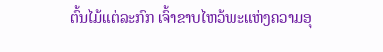ຕົ້ນໄມ້ແຕ່ລະກົກ ເຈົ້າຂາບໄຫວ້ພະແຫ່ງຄວາມອຸ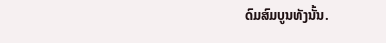ດົມສົມບູນທັງນັ້ນ.